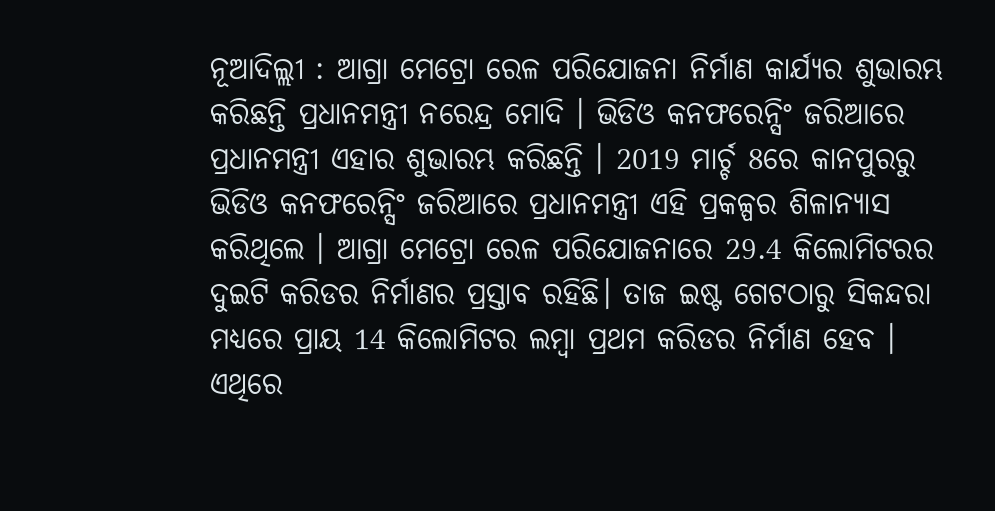ନୂଆଦିଲ୍ଲୀ : ଆଗ୍ରା ମେଟ୍ରୋ ରେଳ ପରିଯୋଜନା ନିର୍ମାଣ କାର୍ଯ୍ୟର ଶୁଭାରମ୍ଭ କରିଛନ୍ତି ପ୍ରଧାନମନ୍ତ୍ରୀ ନରେନ୍ଦ୍ର ମୋଦି । ଭିଡିଓ କନଫରେନ୍ସିଂ ଜରିଆରେ ପ୍ରଧାନମନ୍ତ୍ରୀ ଏହାର ଶୁଭାରମ୍ଭ କରିଛନ୍ତି । 2019 ମାର୍ଚ୍ଚ 8ରେ କାନପୁରରୁ ଭିଡିଓ କନଫରେନ୍ସିଂ ଜରିଆରେ ପ୍ରଧାନମନ୍ତ୍ରୀ ଏହି ପ୍ରକଳ୍ପର ଶିଳାନ୍ୟାସ କରିଥିଲେ । ଆଗ୍ରା ମେଟ୍ରୋ ରେଳ ପରିଯୋଜନାରେ 29.4 କିଲୋମିଟରର ଦୁଇଟି କରିଡର ନିର୍ମାଣର ପ୍ରସ୍ତାବ ରହିଛି। ତାଜ ଇଷ୍ଟ ଗେଟଠାରୁ ସିକନ୍ଦରା ମଧ୍ୟରେ ପ୍ରାୟ 14 କିଲୋମିଟର ଲମ୍ୱା ପ୍ରଥମ କରିଡର ନିର୍ମାଣ ହେବ । ଏଥିରେ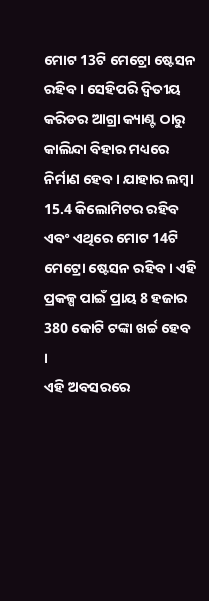ମୋଟ 13ଟି ମେଟ୍ରୋ ଷ୍ଟେସନ ରହିବ । ସେହିପରି ଦ୍ୱିତୀୟ କରିଡର ଆଗ୍ରା କ୍ୟାଣ୍ଟ ଠାରୁ କାଲିନ୍ଦା ବିହାର ମଧ୍ୟରେ ନିର୍ମାଣ ହେବ । ଯାହାର ଲମ୍ୱା 15.4 କିଲୋମିଟର ରହିବ ଏବଂ ଏଥିରେ ମୋଟ 14ଟି ମେଟ୍ରୋ ଷ୍ଟେସନ ରହିବ । ଏହି ପ୍ରକଳ୍ପ ପାଇଁ ପ୍ରାୟ 8 ହଜାର 380 କୋଟି ଟଙ୍କା ଖର୍ଚ୍ଚ ହେବ ।
ଏହି ଅବସରରେ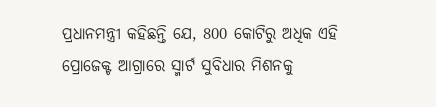ପ୍ରଧାନମନ୍ତ୍ରୀ କହିଛନ୍ତି ଯେ, 800 କୋଟିରୁ ଅଧିକ ଏହି ପ୍ରୋଜେକ୍ଟ ଆଗ୍ରାରେ ସ୍ମାର୍ଟ ସୁବିଧାର ମିଶନକୁ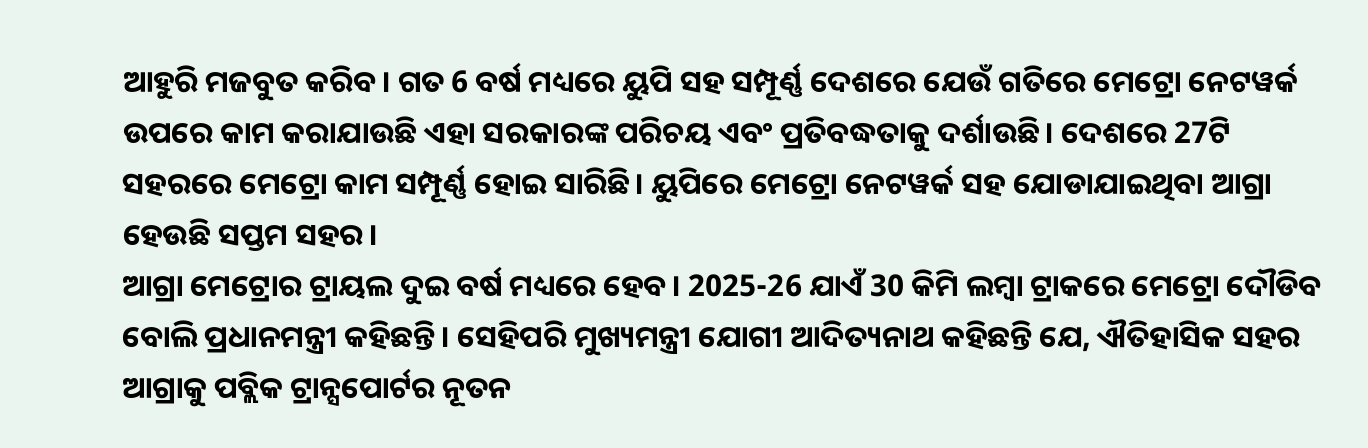ଆହୁରି ମଜବୁତ କରିବ। ଗତ 6 ବର୍ଷ ମଧ୍ୟରେ ୟୁପି ସହ ସମ୍ପୂର୍ଣ୍ଣ ଦେଶରେ ଯେଉଁ ଗତିରେ ମେଟ୍ରୋ ନେଟୱର୍କ ଉପରେ କାମ କରାଯାଉଛି ଏହା ସରକାରଙ୍କ ପରିଚୟ ଏବଂ ପ୍ରତିବଦ୍ଧତାକୁ ଦର୍ଶାଉଛି। ଦେଶରେ 27ଟି ସହରରେ ମେଟ୍ରୋ କାମ ସମ୍ପୂର୍ଣ୍ଣ ହୋଇ ସାରିଛି। ୟୁପିରେ ମେଟ୍ରୋ ନେଟୱର୍କ ସହ ଯୋଡାଯାଇଥିବା ଆଗ୍ରା ହେଉଛି ସପ୍ତମ ସହର।
ଆଗ୍ରା ମେଟ୍ରୋର ଟ୍ରାୟଲ ଦୁଇ ବର୍ଷ ମଧ୍ୟରେ ହେବ। 2025-26 ଯାଏଁ 30 କିମି ଲମ୍ବା ଟ୍ରାକରେ ମେଟ୍ରୋ ଦୌଡିବ ବୋଲି ପ୍ରଧାନମନ୍ତ୍ରୀ କହିଛନ୍ତି। ସେହିପରି ମୁଖ୍ୟମନ୍ତ୍ରୀ ଯୋଗୀ ଆଦିତ୍ୟନାଥ କହିଛନ୍ତି ଯେ, ଐତିହାସିକ ସହର ଆଗ୍ରାକୁ ପବ୍ଲିକ ଟ୍ରାନ୍ସପୋର୍ଟର ନୂତନ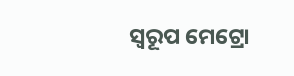ସ୍ଵରୂପ ମେଟ୍ରୋ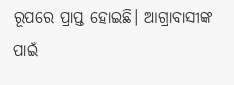ରୂପରେ ପ୍ରାପ୍ତ ହୋଇଛି। ଆଗ୍ରାବାସୀଙ୍କ ପାଇଁ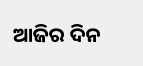ଆଜିର ଦିନ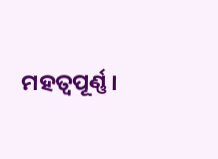ମହତ୍ଵପୂର୍ଣ୍ଣ।